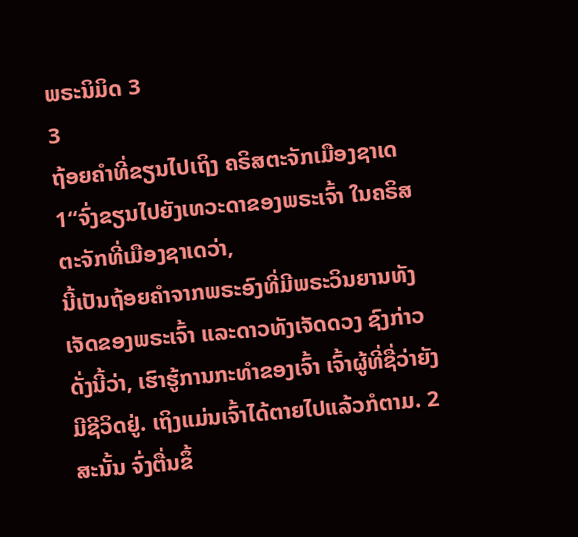ພຣະນິມິດ 3
3
ຖ້ອຍຄຳທີ່ຂຽນໄປເຖິງ ຄຣິສຕະຈັກເມືອງຊາເດ
1“ຈົ່ງຂຽນໄປຍັງເທວະດາຂອງພຣະເຈົ້າ ໃນຄຣິສຕະຈັກທີ່ເມືອງຊາເດວ່າ,
ນີ້ເປັນຖ້ອຍຄຳຈາກພຣະອົງທີ່ມີພຣະວິນຍານທັງເຈັດຂອງພຣະເຈົ້າ ແລະດາວທັງເຈັດດວງ ຊົງກ່າວດັ່ງນີ້ວ່າ, ເຮົາຮູ້ການກະທຳຂອງເຈົ້າ ເຈົ້າຜູ້ທີ່ຊື່ວ່າຍັງມີຊີວິດຢູ່. ເຖິງແມ່ນເຈົ້າໄດ້ຕາຍໄປແລ້ວກໍຕາມ. 2ສະນັ້ນ ຈົ່ງຕື່ນຂຶ້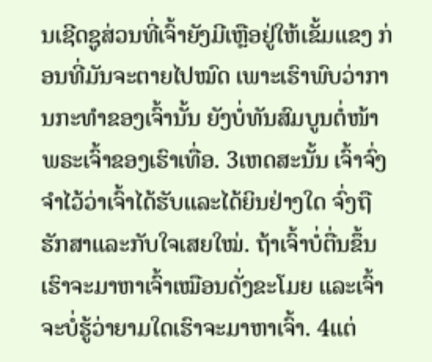ນເຊີດຊູສ່ວນທີ່ເຈົ້າຍັງມີເຫຼືອຢູ່ໃຫ້ເຂັ້ມແຂງ ກ່ອນທີ່ມັນຈະຕາຍໄປໝົດ ເພາະເຮົາພົບວ່າການກະທຳຂອງເຈົ້ານັ້ນ ຍັງບໍ່ທັນສົມບູນຕໍ່ໜ້າພຣະເຈົ້າຂອງເຮົາເທື່ອ. 3ເຫດສະນັ້ນ ເຈົ້າຈົ່ງຈຳໄວ້ວ່າເຈົ້າໄດ້ຮັບແລະໄດ້ຍິນຢ່າງໃດ ຈົ່ງຖືຮັກສາແລະກັບໃຈເສຍໃໝ່. ຖ້າເຈົ້າບໍ່ຕື່ນຂຶ້ນ ເຮົາຈະມາຫາເຈົ້າເໝືອນດັ່ງຂະໂມຍ ແລະເຈົ້າຈະບໍ່ຮູ້ວ່າຍາມໃດເຮົາຈະມາຫາເຈົ້າ. 4ແຕ່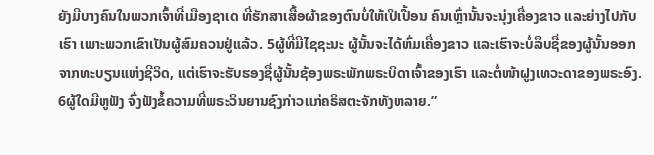ຍັງມີບາງຄົນໃນພວກເຈົ້າທີ່ເມືອງຊາເດ ທີ່ຮັກສາເສື້ອຜ້າຂອງຕົນບໍ່ໃຫ້ເປິເປື້ອນ ຄົນເຫຼົ່ານັ້ນຈະນຸ່ງເຄື່ອງຂາວ ແລະຍ່າງໄປກັບເຮົາ ເພາະພວກເຂົາເປັນຜູ້ສົມຄວນຢູ່ແລ້ວ. 5ຜູ້ທີ່ມີໄຊຊະນະ ຜູ້ນັ້ນຈະໄດ້ຫົ່ມເຄື່ອງຂາວ ແລະເຮົາຈະບໍ່ລຶບຊື່ຂອງຜູ້ນັ້ນອອກຈາກທະບຽນແຫ່ງຊີວິດ, ແຕ່ເຮົາຈະຮັບຮອງຊື່ຜູ້ນັ້ນຊ້ອງພຣະພັກພຣະບິດາເຈົ້າຂອງເຮົາ ແລະຕໍ່ໜ້າຝູງເທວະດາຂອງພຣະອົງ.
6ຜູ້ໃດມີຫູຟັງ ຈົ່ງຟັງຂໍ້ຄວາມທີ່ພຣະວິນຍານຊົງກ່າວແກ່ຄຣິສຕະຈັກທັງຫລາຍ.”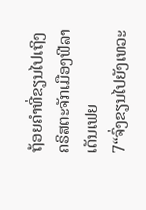ຖ້ອຍຄຳທີ່ຂຽນໄປເຖິງ ຄຣິສຕະຈັກເມືອງຟີລາເດັນເຟຍ
7“ຈົ່ງຂຽນໄປຍັງເທວະ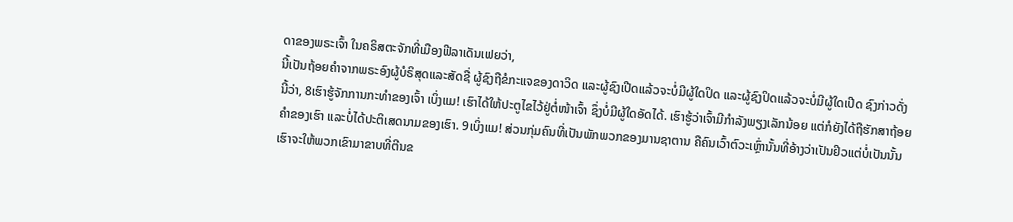ດາຂອງພຣະເຈົ້າ ໃນຄຣິສຕະຈັກທີ່ເມືອງຟີລາເດັນເຟຍວ່າ,
ນີ້ເປັນຖ້ອຍຄຳຈາກພຣະອົງຜູ້ບໍຣິສຸດແລະສັດຊື່ ຜູ້ຊົງຖືຂໍກະແຈຂອງດາວິດ ແລະຜູ້ຊົງເປີດແລ້ວຈະບໍ່ມີຜູ້ໃດປິດ ແລະຜູ້ຊົງປິດແລ້ວຈະບໍ່ມີຜູ້ໃດເປີດ ຊົງກ່າວດັ່ງນີ້ວ່າ, 8ເຮົາຮູ້ຈັກການກະທຳຂອງເຈົ້າ ເບິ່ງແມ! ເຮົາໄດ້ໃຫ້ປະຕູໄຂໄວ້ຢູ່ຕໍ່ໜ້າເຈົ້າ ຊຶ່ງບໍ່ມີຜູ້ໃດອັດໄດ້. ເຮົາຮູ້ວ່າເຈົ້າມີກຳລັງພຽງເລັກນ້ອຍ ແຕ່ກໍຍັງໄດ້ຖືຮັກສາຖ້ອຍຄຳຂອງເຮົາ ແລະບໍ່ໄດ້ປະຕິເສດນາມຂອງເຮົາ. 9ເບິ່ງແມ! ສ່ວນກຸ່ມຄົນທີ່ເປັນພັກພວກຂອງມານຊາຕານ ຄືຄົນເວົ້າຕົວະເຫຼົ່ານັ້ນທີ່ອ້າງວ່າເປັນຢິວແຕ່ບໍ່ເປັນນັ້ນ ເຮົາຈະໃຫ້ພວກເຂົາມາຂາບທີ່ຕີນຂ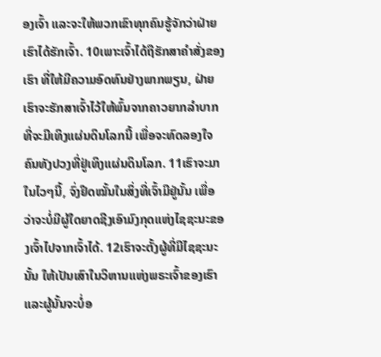ອງເຈົ້າ ແລະຈະໃຫ້ພວກເຂົາທຸກຄົນຮູ້ຈັກວ່າຝ່າຍເຮົາໄດ້ຮັກເຈົ້າ. 10ເພາະເຈົ້າໄດ້ຖືຮັກສາຄຳສັ່ງຂອງເຮົາ ທີ່ໃຫ້ມີຄວາມອົດທົນຢ່າງພາກພຽນ, ຝ່າຍເຮົາຈະຮັກສາເຈົ້າໄວ້ໃຫ້ພົ້ນຈາກຄາວຍາກລຳບາກ ທີ່ຈະມີເທິງແຜ່ນດິນໂລກນີ້ ເພື່ອຈະທົດລອງໃຈຄົນທັງປວງທີ່ຢູ່ເທິງແຜ່ນດິນໂລກ. 11ເຮົາຈະມາໃນໄວໆນີ້, ຈົ່ງຢຶດໝັ້ນໃນສິ່ງທີ່ເຈົ້າມີຢູ່ນັ້ນ ເພື່ອວ່າຈະບໍ່ມີຜູ້ໃດຍາດຊີງເອົາມົງກຸດແຫ່ງໄຊຊະນະຂອງເຈົ້າໄປຈາກເຈົ້າໄດ້. 12ເຮົາຈະຕັ້ງຜູ້ທີ່ມີໄຊຊະນະນັ້ນ ໃຫ້ເປັນເສົາໃນວິຫານແຫ່ງພຣະເຈົ້າຂອງເຮົາ ແລະຜູ້ນັ້ນຈະບໍ່ອ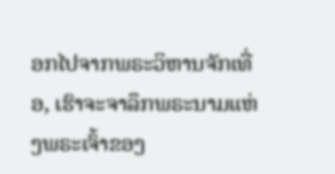ອກໄປຈາກພຣະວິຫານຈັກເທື່ອ, ເຮົາຈະຈາລຶກພຣະນາມແຫ່ງພຣະເຈົ້າຂອງ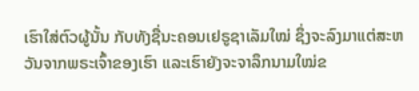ເຮົາໃສ່ຕົວຜູ້ນັ້ນ ກັບທັງຊື່ນະຄອນເຢຣູຊາເລັມໃໝ່ ຊຶ່ງຈະລົງມາແຕ່ສະຫວັນຈາກພຣະເຈົ້າຂອງເຮົາ ແລະເຮົາຍັງຈະຈາລຶກນາມໃໝ່ຂ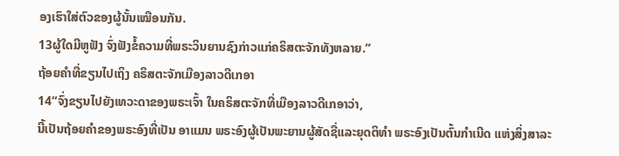ອງເຮົາໃສ່ຕົວຂອງຜູ້ນັ້ນເໝືອນກັນ.
13ຜູ້ໃດມີຫູຟັງ ຈົ່ງຟັງຂໍ້ຄວາມທີ່ພຣະວິນຍານຊົງກ່າວແກ່ຄຣິສຕະຈັກທັງຫລາຍ.”
ຖ້ອຍຄຳທີ່ຂຽນໄປເຖິງ ຄຣິສຕະຈັກເມືອງລາວດີເກອາ
14“ຈົ່ງຂຽນໄປຍັງເທວະດາຂອງພຣະເຈົ້າ ໃນຄຣິສຕະຈັກທີ່ເມືອງລາວດີເກອາວ່າ,
ນີ້ເປັນຖ້ອຍຄຳຂອງພຣະອົງທີ່ເປັນ ອາແມນ ພຣະອົງຜູ້ເປັນພະຍານຜູ້ສັດຊື່ແລະຍຸດຕິທຳ ພຣະອົງເປັນຕົ້ນກຳເນີດ ແຫ່ງສິ່ງສາລະ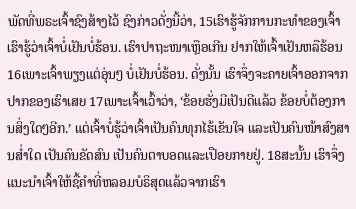ພັດທີ່ພຣະເຈົ້າຊົງສ້າງໄວ້ ຊົງກ່າວດັ່ງນີ້ວ່າ, 15ເຮົາຮູ້ຈັກການກະທຳຂອງເຈົ້າ ເຮົາຮູ້ວ່າເຈົ້າບໍ່ເຢັນບໍ່ຮ້ອນ. ເຮົາປາຖະໜາເຫຼືອເກີນ ຢາກໃຫ້ເຈົ້າເຢັນຫລືຮ້ອນ 16ເພາະເຈົ້າພຽງແຕ່ອຸ່ນໆ ບໍ່ເຢັນບໍ່ຮ້ອນ. ດັ່ງນັ້ນ ເຮົາຈຶ່ງຈະຄາຍເຈົ້າອອກຈາກປາກຂອງເຮົາເສຍ 17ເພາະເຈົ້າເວົ້າວ່າ, ‘ຂ້ອຍຮັ່ງມີເປັນດີແລ້ວ ຂ້ອຍບໍ່ຕ້ອງການສິ່ງໃດໆອີກ.’ ແຕ່ເຈົ້າບໍ່ຮູ້ວ່າເຈົ້າເປັນຄົນທຸກໄຮ້ເຂັນໃຈ ແລະເປັນຄົນໜ້າສົງສານສໍ່າໃດ ເປັນຄົນຂັດສົນ ເປັນຄົນຕາບອດແລະເປືອຍກາຍຢູ່. 18ສະນັ້ນ ເຮົາຈຶ່ງແນະນຳເຈົ້າໃຫ້ຊື້ຄຳທີ່ຫລອມບໍຣິສຸດແລ້ວຈາກເຮົາ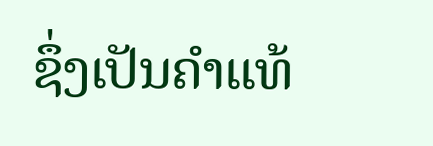ຊຶ່ງເປັນຄຳແທ້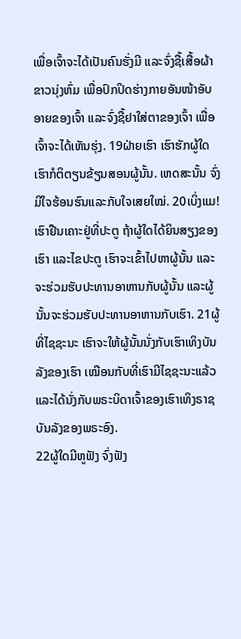ເພື່ອເຈົ້າຈະໄດ້ເປັນຄົນຮັ່ງມີ ແລະຈົ່ງຊື້ເສື້ອຜ້າຂາວນຸ່ງຫົ່ມ ເພື່ອປົກປິດຮ່າງກາຍອັນໜ້າອັບອາຍຂອງເຈົ້າ ແລະຈົ່ງຊື້ຢາໃສ່ຕາຂອງເຈົ້າ ເພື່ອເຈົ້າຈະໄດ້ເຫັນຮຸ່ງ. 19ຝ່າຍເຮົາ ເຮົາຮັກຜູ້ໃດ ເຮົາກໍຕິຕຽນຂ້ຽນສອນຜູ້ນັ້ນ. ເຫດສະນັ້ນ ຈົ່ງມີໃຈຮ້ອນຮົນແລະກັບໃຈເສຍໃໝ່. 20ເບິ່ງແມ! ເຮົາຢືນເຄາະຢູ່ທີ່ປະຕູ ຖ້າຜູ້ໃດໄດ້ຍິນສຽງຂອງເຮົາ ແລະໄຂປະຕູ ເຮົາຈະເຂົ້າໄປຫາຜູ້ນັ້ນ ແລະຈະຮ່ວມຮັບປະທານອາຫານກັບຜູ້ນັ້ນ ແລະຜູ້ນັ້ນຈະຮ່ວມຮັບປະທານອາຫານກັບເຮົາ. 21ຜູ້ທີ່ໄຊຊະນະ ເຮົາຈະໃຫ້ຜູ້ນັ້ນນັ່ງກັບເຮົາເທິງບັນລັງຂອງເຮົາ ເໝືອນກັບທີ່ເຮົາມີໄຊຊະນະແລ້ວ ແລະໄດ້ນັ່ງກັບພຣະບິດາເຈົ້າຂອງເຮົາເທິງຣາຊບັນລັງຂອງພຣະອົງ.
22ຜູ້ໃດມີຫູຟັງ ຈົ່ງຟັງ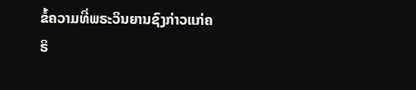ຂໍ້ຄວາມທີ່ພຣະວິນຍານຊົງກ່າວແກ່ຄຣິ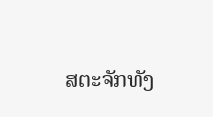ສຕະຈັກທັງ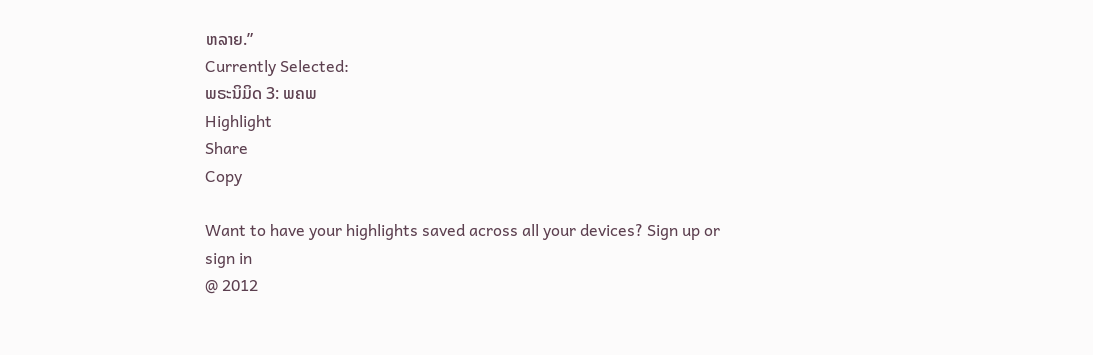ຫລາຍ.”
Currently Selected:
ພຣະນິມິດ 3: ພຄພ
Highlight
Share
Copy

Want to have your highlights saved across all your devices? Sign up or sign in
@ 2012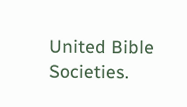United Bible Societies.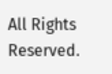All Rights Reserved.